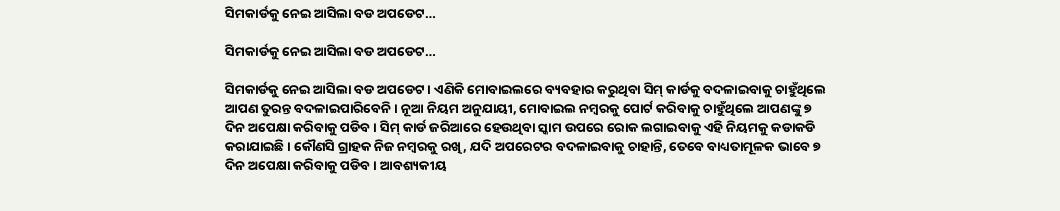ସିମକାର୍ଡକୁ ନେଇ ଆସିଲା ବଡ ଅପଡେଟ…

ସିମକାର୍ଡକୁ ନେଇ ଆସିଲା ବଡ ଅପଡେଟ…

ସିମକାର୍ଡକୁ ନେଇ ଆସିଲା ବଡ ଅପଡେଟ । ଏଣିକି ମୋବାଇଲରେ ବ୍ୟବହାର କରୁଥିବା ସିମ୍ କାର୍ଡକୁ ବଦଳାଇବାକୁ ଚାହୁଁଥିଲେ ଆପଣ ତୁରନ୍ତ ବଦଳାଇପାରିବେନି । ନୂଆ ନିୟମ ଅନୁଯାୟୀ, ମୋବାଇଲ ନମ୍ବରକୁ ପୋର୍ଟ କରିବାକୁ ଚାହୁଁଥିଲେ ଆପଣଙ୍କୁ ୭ ଦିନ ଅପେକ୍ଷା କରିବାକୁ ପଡିବ । ସିମ୍ କାର୍ଡ ଜରିଆରେ ହେଉଥିବା ସ୍କାମ ଉପରେ ରୋକ ଲଗାଇବାକୁ ଏହି ନିୟମକୁ କଡାକଡି କରାଯାଇଛି । କୌଣସି ଗ୍ରାହକ ନିଜ ନମ୍ବରକୁ ରଖି, ଯଦି ଅପରେଟର ବଦଳାଇବାକୁ ଚାହାନ୍ତି, ତେବେ ବାଧ୍ୟତାମୂଳକ ଭାବେ ୭ ଦିନ ଅପେକ୍ଷା କରିବାକୁ ପଡିବ । ଆବଶ୍ୟକୀୟ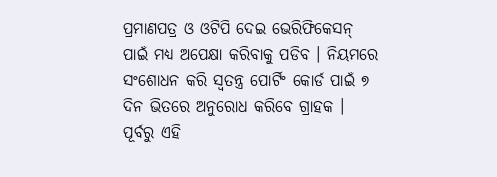ପ୍ରମାଣପତ୍ର ଓ ଓଟିପି ଦେଇ ଭେରିଫିକେସନ୍ ପାଇଁ ମଧ୍ୟ ଅପେକ୍ଷା କରିବାକୁ ପଡିବ । ନିୟମରେ ସଂଶୋଧନ କରି ସ୍ୱତନ୍ତ୍ର ପୋର୍ଟିଂ କୋର୍ଡ ପାଇଁ ୭ ଦିନ ଭିତରେ ଅନୁରୋଧ କରିବେ ଗ୍ରାହକ । ପୂର୍ବରୁ ଏହି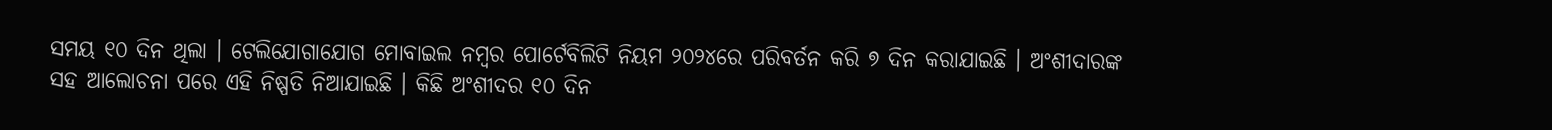ସମୟ ୧୦ ଦିନ ଥିଲା । ଟେଲିଯୋଗାଯୋଗ ମୋବାଇଲ ନମ୍ବର ପୋର୍ଟେବିଲିଟି ନିୟମ ୨୦୨୪ରେ ପରିବର୍ତନ କରି ୭ ଦିନ କରାଯାଇଛି । ଅଂଶୀଦାରଙ୍କ ସହ ଆଲୋଚନା ପରେ ଏହି ନିଷ୍ପତି ନିଆଯାଇଛି । କିଛି ଅଂଶୀଦର ୧୦ ଦିନ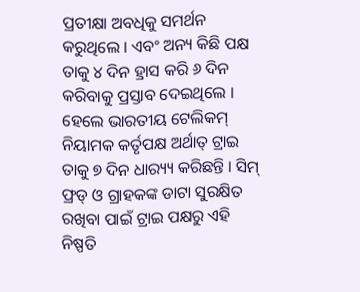ପ୍ରତୀକ୍ଷା ଅବଧିକୁ ସମର୍ଥନ କରୁଥିଲେ । ଏବଂ ଅନ୍ୟ କିଛି ପକ୍ଷ ତାକୁ ୪ ଦିନ ହ୍ରାସ କରି ୬ ଦିନ କରିବାକୁ ପ୍ରସ୍ତାବ ଦେଇଥିଲେ । ହେଲେ ଭାରତୀୟ ଟେଲିକମ୍ ନିୟାମକ କର୍ତୃପକ୍ଷ ଅର୍ଥାତ୍ ଟ୍ରାଇ ତାକୁ ୭ ଦିନ ଧାର‌୍ୟ୍ୟ କରିଛନ୍ତି । ସିମ୍ ଫ୍ରଡ୍ ଓ ଗ୍ରାହକଙ୍କ ଡାଟା ସୁରକ୍ଷିତ ରଖିବା ପାଇଁ ଟ୍ରାଇ ପକ୍ଷରୁ ଏହି ନିଷ୍ପତି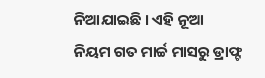ନିଆଯାଇଛି । ଏହି ନୂଆ ନିୟମ ଗତ ମାର୍ଚ୍ଚ ମାସରୁ ଡ୍ରାଫ୍ଟ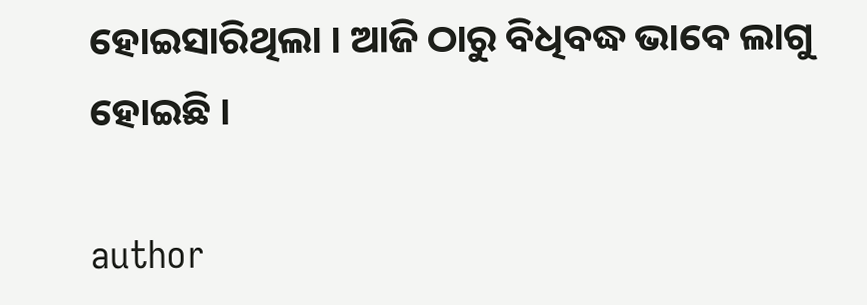ହୋଇସାରିଥିଲା । ଆଜି ଠାରୁ ବିଧିବଦ୍ଧ ଭାବେ ଲାଗୁ ହୋଇଛି ।

author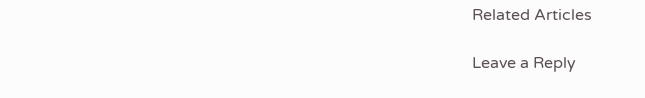Related Articles

Leave a Reply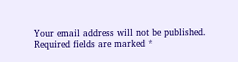Your email address will not be published. Required fields are marked *